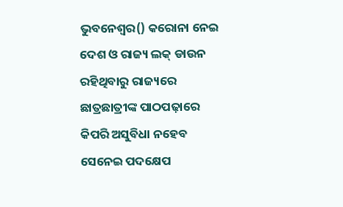ଭୁବନେଶ୍ୱର() କରୋନା ନେଇ ଦେଶ ଓ ରାଜ୍ୟ ଲକ୍ ଡାଉନ ରହିଥିବାରୁ ରାଜ୍ୟରେ ଛାତ୍ରଛାତ୍ରୀଙ୍କ ପାଠପଢ଼ାରେ କିପରି ଅସୁବିଧା ନହେବ ସେନେଇ ପଦକ୍ଷେପ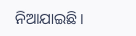ନିଆଯାଇଛି ।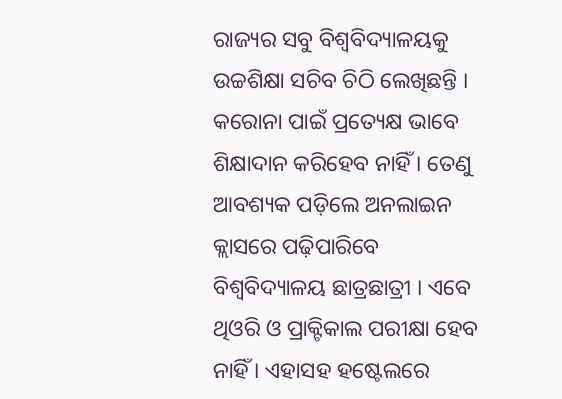ରାଜ୍ୟର ସବୁ ବିଶ୍ୱବିଦ୍ୟାଳୟକୁ ଉଚ୍ଚଶିକ୍ଷା ସଚିବ ଚିଠି ଲେଖିଛନ୍ତି । କରୋନା ପାଇଁ ପ୍ରତ୍ୟେକ୍ଷ ଭାବେ ଶିକ୍ଷାଦାନ କରିହେବ ନାହିଁ । ତେଣୁ ଆବଶ୍ୟକ ପଡ଼ିଲେ ଅନଲାଇନ କ୍ଲାସରେ ପଢ଼ିପାରିବେ ବିଶ୍ୱବିଦ୍ୟାଳୟ ଛାତ୍ରଛାତ୍ରୀ । ଏବେ ଥିଓରି ଓ ପ୍ରାକ୍ଟିକାଲ ପରୀକ୍ଷା ହେବ ନାହିଁ । ଏହାସହ ହଷ୍ଟେଲରେ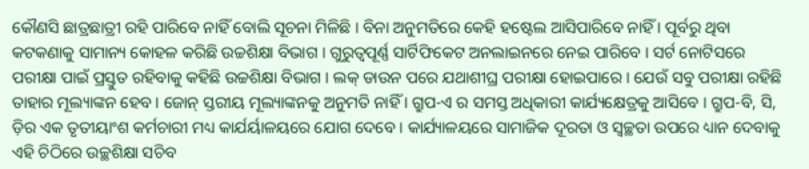କୌଣସି ଛାତ୍ରଛାତ୍ରୀ ରହି ପାରିବେ ନାହିଁ ବୋଲି ସୂଚନା ମିଳିଛି । ବିନା ଅନୁମତିରେ କେହି ହଷ୍ଟେଲ ଆସିପାରିବେ ନାହିଁ । ପୂର୍ବରୁ ଥିବା କଟକଣାକୁ ସାମାନ୍ୟ କୋହଳ କରିଛି ଉଚ୍ଚଶିକ୍ଷା ବିଭାଗ । ଗୁରୁତ୍ୱପୂର୍ଣ୍ଣ ସାର୍ଟିଫିକେଟ ଅନଲାଇନରେ ନେଇ ପାରିବେ । ସର୍ଟ ନୋଟିସରେ ପରୀକ୍ଷା ପାଇଁ ପ୍ରସ୍ତୁତ ରହିବାକୁ କହିଛି ଉଚ୍ଚଶିକ୍ଷା ବିଭାଗ । ଲକ୍ ଡାଉନ ପରେ ଯଥାଶୀଘ୍ର ପରୀକ୍ଷା ହୋଇପାରେ । ଯେଉଁ ସବୁ ପରୀକ୍ଷା ରହିଛି ତାହାର ମୂଲ୍ୟାଙ୍କନ ହେବ । ଜୋନ୍ ସ୍ତରୀୟ ମୂଲ୍ୟାଙ୍କନକୁ ଅନୁମତି ନାହିଁ । ଗ୍ରୁପ-ଏ ର ସମସ୍ତ ଅଧିକାରୀ କାର୍ଯ୍ୟକ୍ଷେତ୍ରକୁ ଆସିବେ । ଗ୍ରୁପ-ବି, ସି, ଡ଼ିର ଏକ ତୃତୀୟାଂଶ କର୍ମଚାରୀ ମଧ୍ୟ କାର୍ଯର୍ୟାଳୟରେ ଯୋଗ ଦେବେ । କାର୍ଯ୍ୟାଳୟରେ ସାମାଜିକ ଦୂରତା ଓ ସ୍ୱଚ୍ଛତା ଉପରେ ଧ୍ୟାନ ଦେବାକୁ ଏହି ଚିଠିରେ ଉଚ୍ଛଶିକ୍ଷା ସଚିବ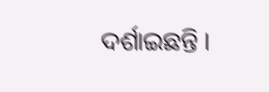ଦର୍ଶାଇଛନ୍ତି ।